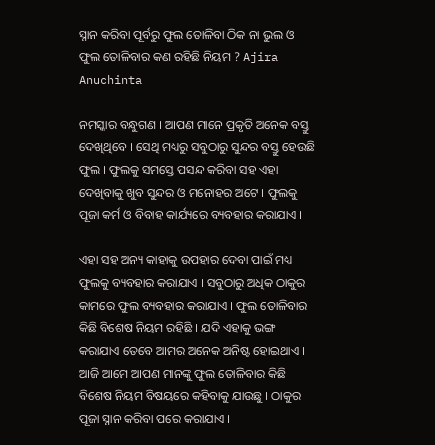ସ୍ନାନ କରିବା ପୂର୍ବରୁ ଫୁଲ ତୋଳିବା ଠିକ ନା ଭୁଲ ଓ ଫୁଲ ତୋଳିବାର କଣ ରହିଛି ନିୟମ ? Ajira Anuchinta

ନମସ୍କାର ବନ୍ଧୁଗଣ । ଆପଣ ମାନେ ପ୍ରକୃତି ଅନେକ ବସ୍ତୁ ଦେଖିଥିବେ । ସେଥି ମଧ୍ୟରୁ ସବୁଠାରୁ ସୁନ୍ଦର ବସ୍ତୁ ହେଉଛି ଫୁଲ । ଫୁଲକୁ ସମସ୍ତେ ପସନ୍ଦ କରିବା ସହ ଏହା ଦେଖିବାକୁ ଖୁବ ସୁନ୍ଦର ଓ ମନୋହର ଅଟେ । ଫୁଲକୁ ପୂଜା କର୍ମ ଓ ବିବାହ କାର୍ଯ୍ୟରେ ବ୍ୟବହାର କରାଯାଏ ।

ଏହା ସହ ଅନ୍ୟ କାହାକୁ ଉପହାର ଦେବା ପାଇଁ ମଧ୍ୟ ଫୁଲକୁ ବ୍ୟବହାର କରାଯାଏ । ସବୁଠାରୁ ଅଧିକ ଠାକୁର କାମରେ ଫୁଲ ବ୍ୟବହାର କରାଯାଏ । ଫୁଲ ତୋଳିବାର କିଛି ବିଶେଷ ନିୟମ ରହିଛି । ଯଦି ଏହାକୁ ଭଙ୍ଗ କରାଯାଏ ତେବେ ଆମର ଅନେକ ଅନିଷ୍ଟ ହୋଇଥାଏ । ଆଜି ଆମେ ଆପଣ ମାନଙ୍କୁ ଫୁଲ ତୋଳିବାର କିଛି ବିଶେଷ ନିୟମ ବିଷୟରେ କହିବାକୁ ଯାଉଛୁ । ଠାକୁର ପୂଜା ସ୍ନାନ କରିବା ପରେ କରାଯାଏ ।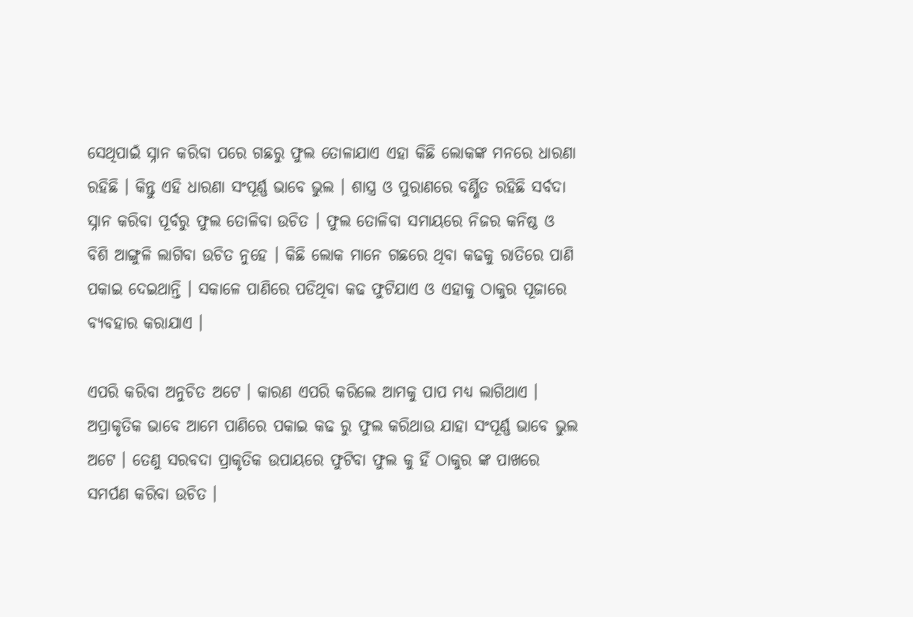ସେଥିପାଇଁ ସ୍ନାନ କରିବା ପରେ ଗଛରୁ ଫୁଲ ତୋଳାଯାଏ ଏହା କିଛି ଲୋକଙ୍କ ମନରେ ଧାରଣା ରହିଛି । କିନ୍ତୁ ଏହି ଧାରଣା ସଂପୂର୍ଣ୍ଣ ଭାବେ ଭୁଲ । ଶାସ୍ତ୍ର ଓ ପୁରାଣରେ ବର୍ଣ୍ଣିତ ରହିଛି ସର୍ବଦା ସ୍ନାନ କରିବା ପୂର୍ବରୁ ଫୁଲ ତୋଳିବା ଉଚିତ । ଫୁଲ ତୋଳିବା ସମାୟରେ ନିଜର କନିଷ୍ଠ ଓ ବିଶି ଆଙ୍ଗୁଳି ଲାଗିବା ଉଚିତ ନୁହେ । କିଛି ଲୋକ ମାନେ ଗଛରେ ଥିବା କଢକୁ ରାତିରେ ପାଣି ପକାଇ ଦେଇଥାନ୍ତି । ସକାଳେ ପାଣିରେ ପଡିଥିବା କଢ ଫୁଟିଯାଏ ଓ ଏହାକୁ ଠାକୁର ପୂଜାରେ ବ୍ୟବହାର କରାଯାଏ ।

ଏପରି କରିବା ଅନୁଚିତ ଅଟେ । କାରଣ ଏପରି କରିଲେ ଆମକୁ ପାପ ମଧ୍ୟ ଲାଗିଥାଏ । ଅପ୍ରାକୃତିକ ଭାବେ ଆମେ ପାଣିରେ ପକାଇ କଢ ରୁ ଫୁଲ କରିଥାଉ ଯାହା ସଂପୂର୍ଣ୍ଣ ଭାବେ ଭୁଲ ଅଟେ । ତେଣୁ ସରବଦା ପ୍ରାକୃତିକ ଉପାୟରେ ଫୁଟିବା ଫୁଲ କୁ ହିଁ ଠାକୁର ଙ୍କ ପାଖରେ ସମର୍ପଣ କରିବା ଉଚିତ ।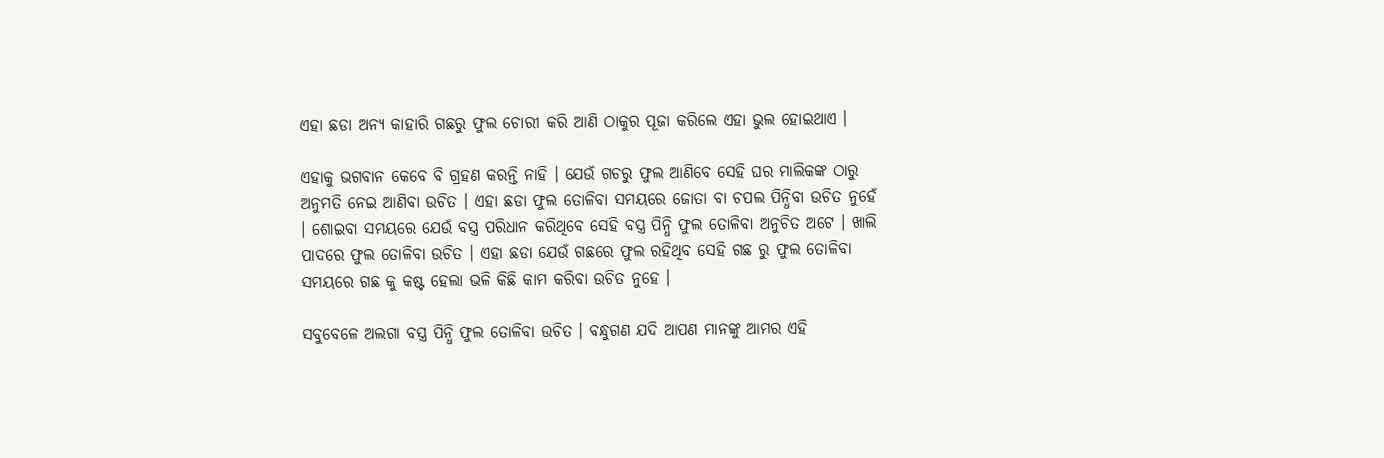ଏହା ଛଡା ଅନ୍ୟ କାହାରି ଗଛରୁ ଫୁଲ ଚୋରୀ କରି ଆଣି ଠାକୁର ପୂଜା କରିଲେ ଏହା ଭୁଲ ହୋଇଥାଏ ।

ଏହାକୁ ଭଗବାନ କେବେ ବି ଗ୍ରହଣ କରନ୍ତି ନାହି । ଯେଉଁ ଗଚରୁ ଫୁଲ ଆଣିବେ ସେହି ଘର ମାଲିକଙ୍କ ଠାରୁ ଅନୁମତି ନେଇ ଆଣିବା ଉଚିତ । ଏହା ଛଡା ଫୁଲ ତୋଳିବା ସମୟରେ ଜୋତା ବା ଚପଲ ପିନ୍ଧିବା ଉଚିତ ନୁହେଁ । ଶୋଇବା ସମୟରେ ଯେଉଁ ବସ୍ତ୍ର ପରିଧାନ କରିଥିବେ ସେହି ବସ୍ତ୍ର ପିନ୍ଧି ଫୁଲ ତୋଳିବା ଅନୁଚିତ ଅଟେ । ଖାଲି ପାଦରେ ଫୁଲ ତୋଳିବା ଉଚିତ । ଏହା ଛଡା ଯେଉଁ ଗଛରେ ଫୁଲ ରହିଥିବ ସେହି ଗଛ ରୁ ଫୁଲ ତୋଳିବା ସମୟରେ ଗଛ କୁ କଷ୍ଟ ହେଲା ଭଳି କିଛି କାମ କରିବା ଉଚିତ ନୁହେ ।

ସବୁବେଳେ ଅଲଗା ବସ୍ତ୍ର ପିନ୍ଧି ଫୁଲ ତୋଳିବା ଉଚିତ । ବନ୍ଧୁଗଣ ଯଦି ଆପଣ ମାନଙ୍କୁ ଆମର ଏହି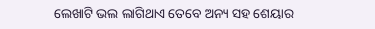ଲେଖାଟି ଭଲ ଲାଗିଥାଏ ତେବେ ଅନ୍ୟ ସହ ଶେୟାର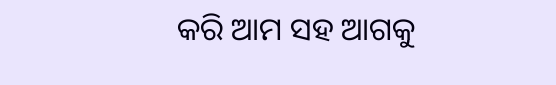କରି ଆମ ସହ ଆଗକୁ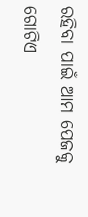ରହିବା ପାଇଁ ଆମ ପେଜକୁ ଗୋଟିଏ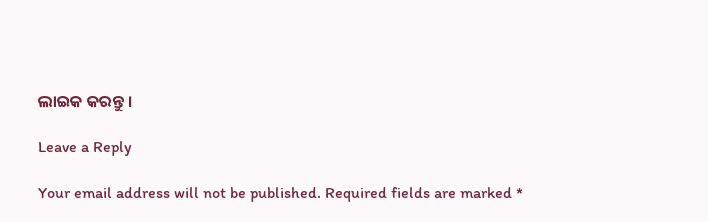ଲାଇକ କରନ୍ତୁ ।

Leave a Reply

Your email address will not be published. Required fields are marked *